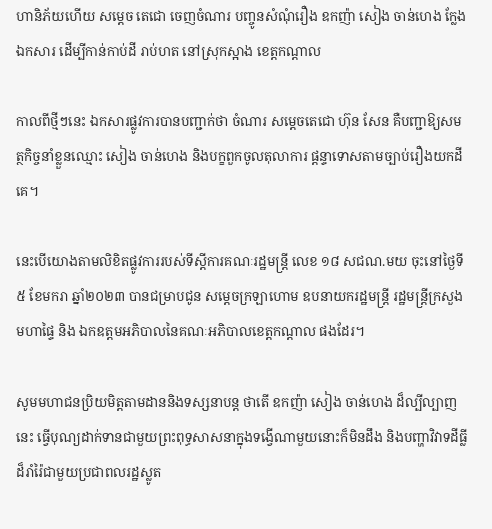ហានិភ័យហើយ សម្តេច តេជោ ចេញចំណារ បញ្ចូនសំណុំរឿង ឧកញ៉ា សៀង ចាន់ហេង ក្លែងឯកសារ ដើម្បីកាន់កាប់ដី រាប់ហត នៅស្រុកស្អាង ខេត្តកណ្តាល

កាលពីថ្មីៗនេះ ឯកសារផ្លូវការបានបញ្ជាក់ថា ចំណារ សម្តេចតេជោ ហ៊ុន សែន គឺបញ្ជាឱ្យសមត្ថកិច្ចនាំខ្លួនឈ្មោះ សៀង ចាន់ហេង និងបក្ខពួកចូលតុលាការ ផ្តន្ទាទោសតាមច្បាប់រឿងយកដីគេ។

នេះបើយោងតាមលិខិតផ្លូវការរបស់ទីស្តីការគណៈរដ្ឋមន្រ្តី លេខ ១៨ សជណ.មយ ចុះនៅថ្ងៃទី៥ ខែមករា ឆ្នាំ២០២៣ បានជម្រាបជូន សម្តេចក្រឡាហោម ឧបនាយករដ្ឋមន្រ្តី រដ្ឋមន្រ្តីក្រសួងមហាផ្ទៃ និង ឯកឧត្តមអភិបាលនៃគណៈអភិបាលខេត្តកណ្តាល ផងដែរ។

សូមមហាជនប្រិយមិត្តតាមដាននិងទស្សនាបន្ត ថាតើ ឧកញ៉ា សៀង ចាន់ហេង ដ៏ល្បីល្បាញនេះ ធ្វើបុណ្យដាក់ទានជាមួយព្រះពុទ្ធសាសនាក្នុងទង្វើណាមួយនោះក៏មិនដឹង និងបញ្ហាវិវាទដីធ្លីដ៏រាំរ៉ៃជាមួយប្រជាពលរដ្ឋស្លូត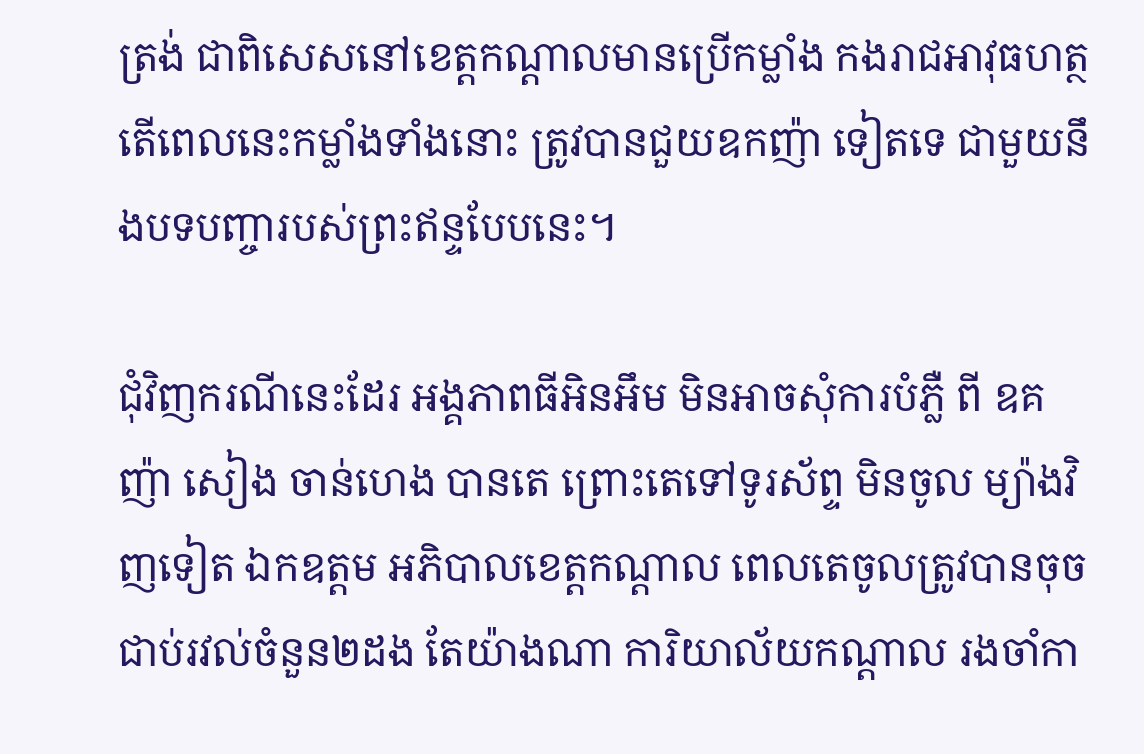ត្រង់ ជាពិសេសនៅខេត្តកណ្តាលមានប្រើកម្លាំង កងរាជអាវុធហត្ថ តើពេលនេះកម្លាំងទាំងនោះ ត្រូវបានជួយឧកញ៉ា ទៀតទេ ជាមួយនឹងបទបញ្ចារបស់ព្រះឥន្ទបែបនេះ។

ជុំវិញករណីនេះដែរ អង្គភាពធីអិនអឹម មិនអាចសុំការបំភ្លឺ ពី ឧគញ៉ា សៀង ចាន់ហេង បានតេ ព្រោះតេទៅទូរស័ព្ទ មិនចូល ម្យ៉ាងវិញទៀត ឯកឧត្តម អភិបាលខេត្តកណ្តាល ពេលតេចូលត្រូវបានចុចជាប់រវល់ចំនួន២ដង តែយ៉ាងណា ការិយាល័យកណ្តាល រងចាំកា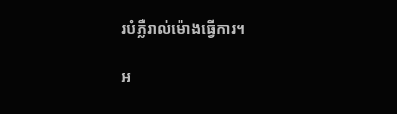របំភ្លឺរាល់ម៉ោងធ្វើការ។

អ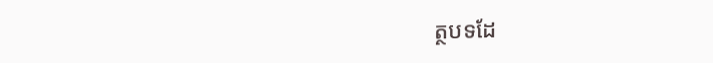ត្ថបទដែ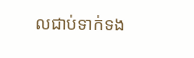លជាប់ទាក់ទង